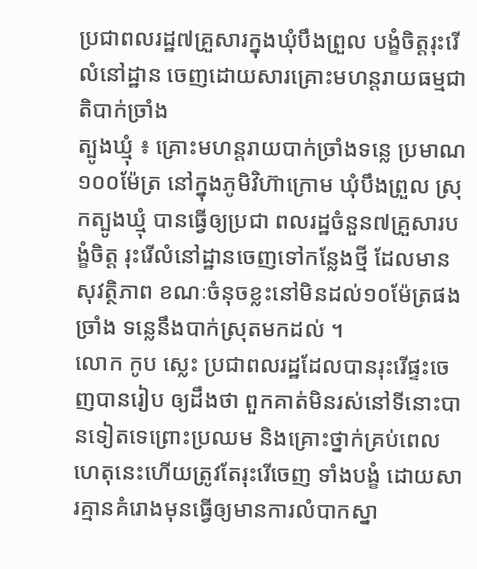ប្រជាពលរដ្ឋ៧គ្រួសារក្នុងឃុំបឹងព្រួល បង្ខំចិត្តរុះរើលំនៅដ្ឋាន ចេញដោយសារគ្រោះមហន្តរាយធម្មជាតិបាក់ច្រាំង
ត្បូងឃ្មុំ ៖ គ្រោះមហន្តរាយបាក់ច្រាំងទន្លេ ប្រមាណ១០០ម៉ែត្រ នៅក្នុងភូមិវិហ៊ាក្រោម ឃុំបឹងព្រួល ស្រុកត្បូងឃ្មុំ បានធ្វើឲ្យប្រជា ពលរដ្ឋចំនួន៧គ្រួសារបង្ខំចិត្ត រុះរើលំនៅដ្ឋានចេញទៅកន្លែងថ្មី ដែលមានសុវត្ថិភាព ខណៈចំនុចខ្លះនៅមិនដល់១០ម៉ែត្រផងច្រាំង ទន្លេនឹងបាក់ស្រុតមកដល់ ។
លោក កូប ស្លេះ ប្រជាពលរដ្ឋដែលបានរុះរើផ្ទះចេញបានរៀប ឲ្យដឹងថា ពួកគាត់មិនរស់នៅទីនោះបានទៀតទេព្រោះប្រឈម និងគ្រោះថ្នាក់គ្រប់ពេល ហេតុនេះហើយត្រូវតែរុះរើចេញ ទាំងបង្ខំ ដោយសារគ្មានគំរោងមុនធ្វើឲ្យមានការលំបាកស្នា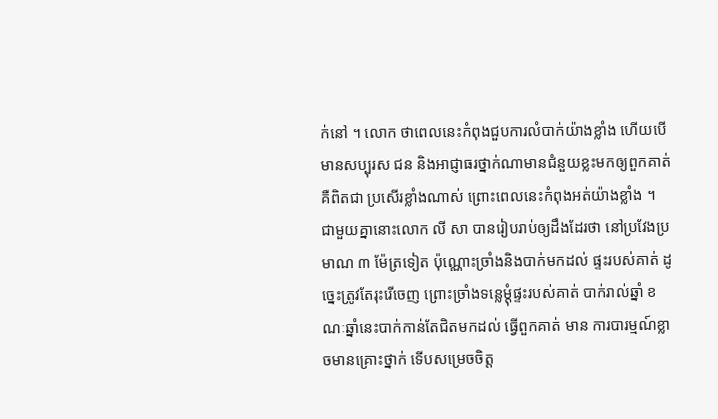ក់នៅ ។ លោក ថាពេលនេះកំពុងជួបការលំបាក់យ៉ាងខ្លាំង ហើយបើមានសប្បុរស ជន និងអាជ្ញាធរថ្នាក់ណាមានជំនួយខ្លះមកឲ្យពួកគាត់គឺពិតជា ប្រសើរខ្លាំងណាស់ ព្រោះពេលនេះកំពុងអត់យ៉ាងខ្លាំង ។
ជាមួយគ្នានោះលោក លី សា បានរៀបរាប់ឲ្យដឹងដែរថា នៅប្រវែងប្រមាណ ៣ ម៉ែត្រទៀត ប៉ុណ្ណោះច្រាំងនិងបាក់មកដល់ ផ្ទះរបស់គាត់ ដូច្នេះត្រូវតែរុះរើចេញ ព្រោះច្រាំងទន្លេម្តុំផ្ទះរបស់គាត់ បាក់រាល់ឆ្នាំ ខណៈឆ្នាំនេះបាក់កាន់តែជិតមកដល់ ធ្វើពួកគាត់ មាន ការបារម្មណ៍ខ្លាចមានគ្រោះថ្នាក់ ទើបសម្រេចចិត្ត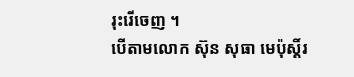រុះរើចេញ ។
បើតាមលោក ស៊ុន សុធា មេប៉ុស្តិ៍រ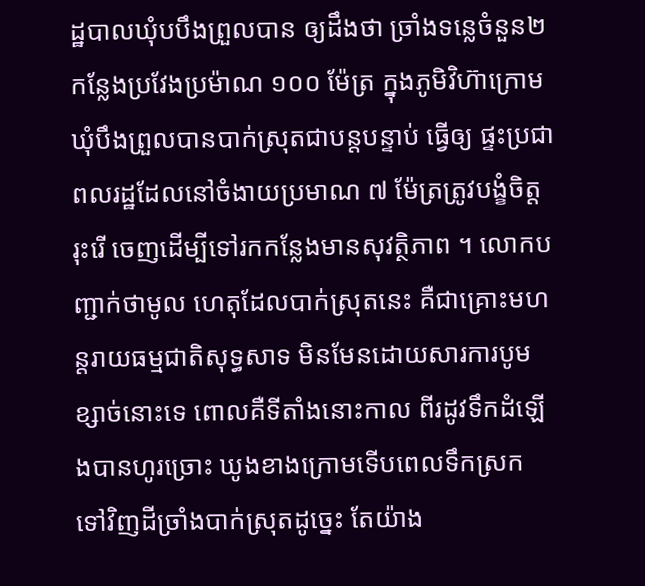ដ្ឋបាលឃុំបបឹងព្រួលបាន ឲ្យដឹងថា ច្រាំងទន្លេចំនួន២កន្លែងប្រវែងប្រម៉ាណ ១០០ ម៉ែត្រ ក្នុងភូមិវិហ៊ាក្រោម ឃុំបឹងព្រួលបានបាក់ស្រុតជាបន្តបន្ទាប់ ធ្វើឲ្យ ផ្ទះប្រជាពលរដ្ឋដែលនៅចំងាយប្រមាណ ៧ ម៉ែត្រត្រូវបង្ខំចិត្តរុះរើ ចេញដើម្បីទៅរកកន្លែងមានសុវត្ថិភាព ។ លោកបញ្ជាក់ថាមូល ហេតុដែលបាក់ស្រុតនេះ គឺជាគ្រោះមហន្តរាយធម្មជាតិសុទ្ធសាទ មិនមែនដោយសារការបូមខ្សាច់នោះទេ ពោលគឺទីតាំងនោះកាល ពីរដូវទឹកដំឡើងបានហូរច្រោះ ឃូងខាងក្រោមទើបពេលទឹកស្រក ទៅវិញដីច្រាំងបាក់ស្រុតដូច្នេះ តែយ៉ាង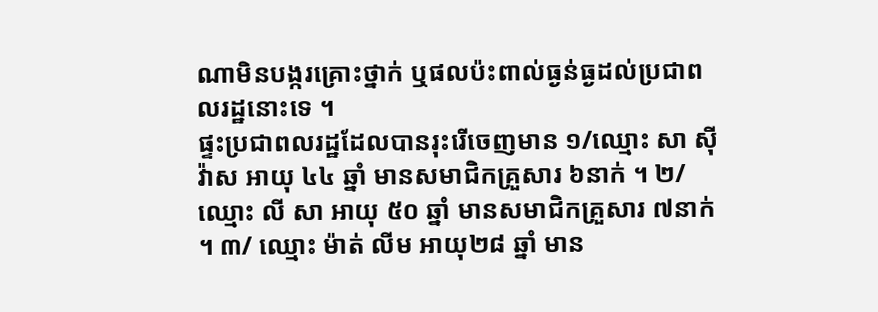ណាមិនបង្ករគ្រោះថ្នាក់ ឬផលប៉ះពាល់ធ្ងន់ធ្ងដល់ប្រជាពលរដ្ឋនោះទេ ។
ផ្ទះប្រជាពលរដ្ឋដែលបានរុះរើចេញមាន ១/ឈ្មោះ សា ស៊ីវ៉ាស អាយុ ៤៤ ឆ្នាំ មានសមាជិកគ្រួសារ ៦នាក់ ។ ២/ ឈ្មោះ លី សា អាយុ ៥០ ឆ្នាំ មានសមាជិកគ្រួសារ ៧នាក់ ។ ៣/ ឈ្មោះ ម៉ាត់ លីម អាយុ២៨ ឆ្នាំ មាន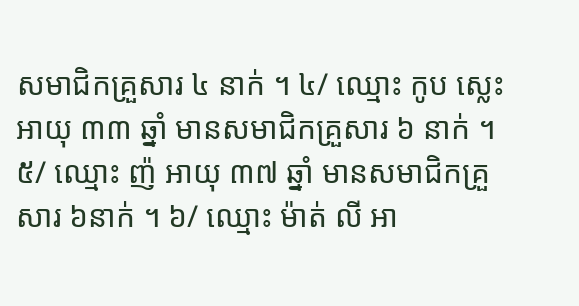សមាជិកគ្រួសារ ៤ នាក់ ។ ៤/ ឈ្មោះ កូប ស្លេះ អាយុ ៣៣ ឆ្នាំ មានសមាជិកគ្រួសារ ៦ នាក់ ។ ៥/ ឈ្មោះ ញ៉ អាយុ ៣៧ ឆ្នាំ មានសមាជិកគ្រួសារ ៦នាក់ ។ ៦/ ឈ្មោះ ម៉ាត់ លី អា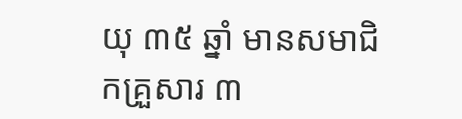យុ ៣៥ ឆ្នាំ មានសមាជិកគ្រួសារ ៣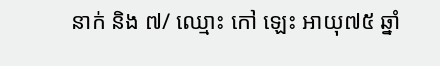នាក់ និង ៧/ ឈ្មោះ កៅ ឡេះ អាយុ៧៥ ឆ្នាំ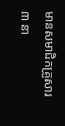មានសមាជិកគ្រួសារ ៣ នា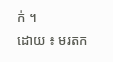ក់ ។
ដោយ ៖ មរតក